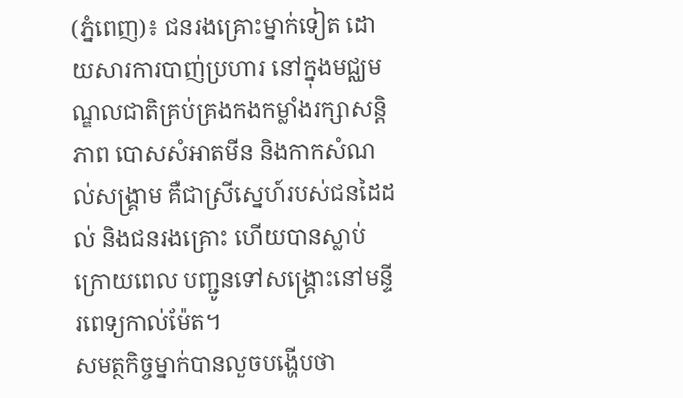(ភ្នំពេញ)៖ ជនរងគ្រោះម្នាក់ទៀត ដោយសារការបាញ់ប្រហារ នៅក្នុងមជ្ឈមណ្ឌលជាតិគ្រប់គ្រងកងកម្លាំងរក្សាសន្តិភាព បោសសំអាតមីន និងកាកសំណល់សង្គ្រាម គឺជាស្រីស្នេហ៍របស់ជនដៃដល់ និងជនរងគ្រោះ ហើយបានស្លាប់ ក្រោយពេល បញ្ជូនទៅសង្គ្រោះនៅមន្ទីរពេទ្យកាល់ម៉ែត។
សមត្ថកិច្ចម្នាក់បានលួចបង្ហើបថា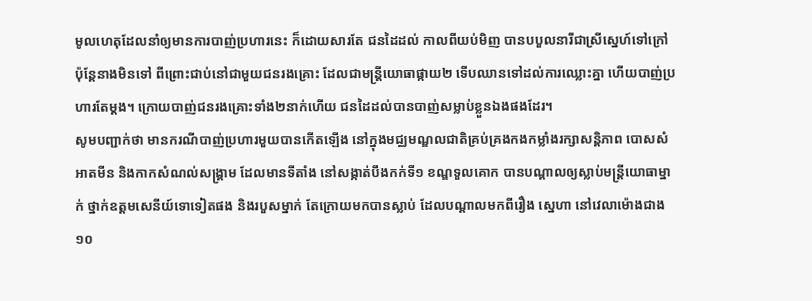មូលហេតុដែលនាំឲ្យមានការបាញ់ប្រហារនេះ ក៏ដោយសារតែ ជនដៃដល់ កាលពីយប់មិញ បានបបួលនារីជាស្រីស្នេហ៍ទៅក្រៅ ប៉ុន្តែនាងមិនទៅ ពីព្រោះជាប់នៅជាមួយជនរងគ្រោះ ដែលជាមន្រ្តីយោធាផ្កាយ២ ទើបឈានទៅដល់ការឈ្លោះគ្នា ហើយបាញ់ប្រហារតែម្តង។ ក្រោយបាញ់ជនរងគ្រោះទាំង២នាក់ហើយ ជនដៃដល់បានបាញ់សម្លាប់ខ្លួនឯងផងដែរ។
សូមបញ្ជាក់ថា មានករណីបាញ់ប្រហារមួយបានកើតឡើង នៅក្នុងមជ្ឈមណ្ឌលជាតិគ្រប់គ្រងកងកម្លាំងរក្សាសន្តិភាព បោសសំអាតមីន និងកាកសំណល់សង្គ្រាម ដែលមានទីតាំង នៅសង្កាត់បឹងកក់ទី១ ខណ្ឌទួលគោក បានបណ្តាលឲ្យស្លាប់មន្រ្តីយោធាម្នាក់ ថ្នាក់ឧត្តមសេនីយ៍ទោទៀតផង និងរបួសម្នាក់ តែក្រោយមកបានស្លាប់ ដែលបណ្តាលមកពីរឿង ស្នេហា នៅវេលាម៉ោងជាង១០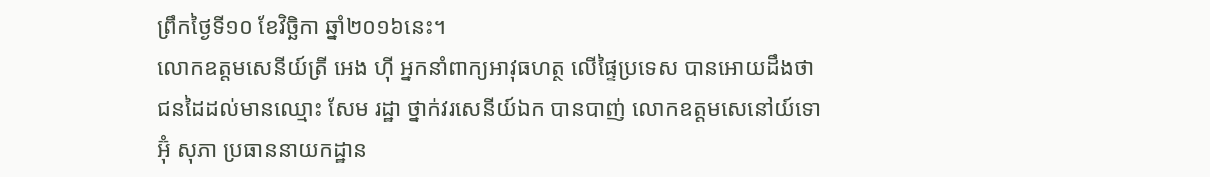ព្រឹកថ្ងៃទី១០ ខែវិច្ឆិកា ឆ្នាំ២០១៦នេះ។
លោកឧត្តមសេនីយ៍ត្រី អេង ហ៊ី អ្នកនាំពាក្យអាវុធហត្ថ លើផ្ទៃប្រទេស បានអោយដឹងថា ជនដៃដល់មានឈ្មោះ សែម រដ្ឋា ថ្នាក់វរសេនីយ៍ឯក បានបាញ់ លោកឧត្តមសេនៅយ៍ទោ អ៊ុំ សុភា ប្រធាននាយកដ្ឋាន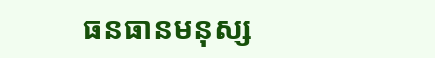ធនធានមនុស្ស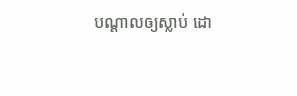បណ្តាលឲ្យស្លាប់ ដោ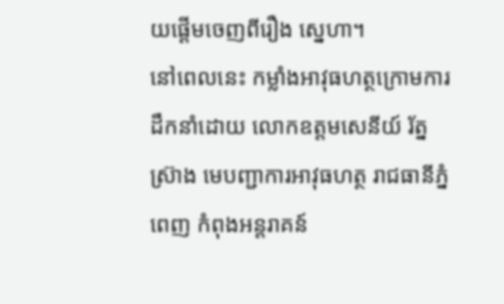យផ្តើមចេញពីរឿង ស្នេហា។
នៅពេលនេះ កម្លាំងអាវុធហត្ថក្រោមការដឹកនាំដោយ លោកឧត្តមសេនីយ៍ រ័ត្ន ស៊្រាង មេបញ្ជាការអាវុធហត្ថ រាជធានីភ្នំពេញ កំពុងអន្តរាគន៍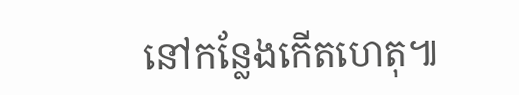នៅកន្លែងកើតហេតុ៕